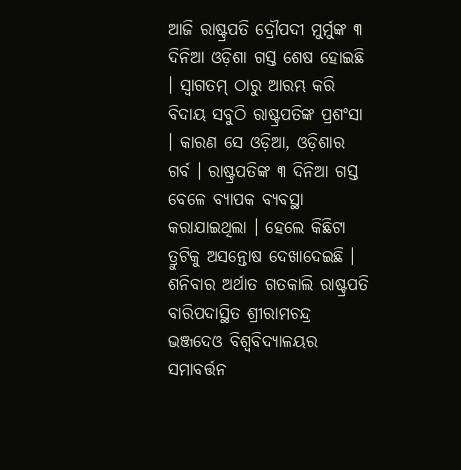ଆଜି ରାଷ୍ଟ୍ରପତି ଦ୍ରୌପଦୀ ମୁର୍ମୁଙ୍କ ୩ ଦିନିଆ ଓଡ଼ିଶା ଗସ୍ତ ଶେଷ ହୋଇଛି । ସ୍ୱାଗତମ୍ ଠାରୁ ଆରମ୍ଭ କରି ବିଦାୟ ସବୁଠି ରାଷ୍ଟ୍ରପତିଙ୍କ ପ୍ରଶଂସା । କାରଣ ସେ ଓଡ଼ିଆ, ଓଡ଼ିଶାର ଗର୍ବ । ରାଷ୍ଟ୍ରପତିଙ୍କ ୩ ଦିନିଆ ଗସ୍ତ ବେଳେ ବ୍ୟାପକ ବ୍ୟବସ୍ଥା କରାଯାଇଥିଲା । ହେଲେ କିଛିଟା ତ୍ରୁଟିକୁ ଅସନ୍ତୋଷ ଦେଖାଦେଇଛି । ଶନିବାର ଅର୍ଥାତ ଗତକାଲି ରାଷ୍ଟ୍ରପତି ବାରିପଦାସ୍ଥିତ ଶ୍ରୀରାମଚନ୍ଦ୍ର ଭଞ୍ଜଦେଓ ବିଶ୍ୱବିଦ୍ୟାଳୟର ସମାବର୍ତ୍ତନ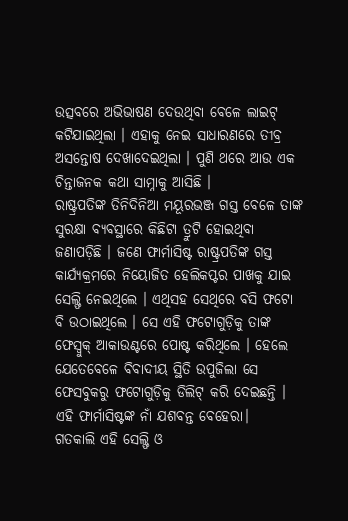ଉତ୍ସବରେ ଅଭିଭାଷଣ ଦେଉଥିବା ବେଳେ ଲାଇଟ୍ କଟିଯାଇଥିଲା । ଏହାକୁ ନେଇ ସାଧାରଣରେ ତୀବ୍ର ଅସନ୍ତୋଷ ଦେଖାଦେଇଥିଲା । ପୁଣି ଥରେ ଆଉ ଏକ ଚିନ୍ତାଜନକ କଥା ସାମ୍ନାକୁ ଆସିଛି ।
ରାଷ୍ଟ୍ରପତିଙ୍କ ତିନିଦିନିଆ ମୟୂରଭଞ୍ଜ ଗସ୍ତ ବେଳେ ତାଙ୍କ ସୁରକ୍ଷା ବ୍ୟବସ୍ଥାରେ କିଛିଟା ତ୍ରୁଟି ହୋଇଥିବା ଜଣାପଡ଼ିଛି । ଜଣେ ଫାର୍ମାସିଷ୍ଟ ରାଷ୍ଟ୍ରପତିଙ୍କ ଗସ୍ତ କାର୍ଯ୍ୟକ୍ରମରେ ନିୟୋଜିତ ହେଲିକପ୍ଟର ପାଖକୁ ଯାଇ ସେଲ୍ଫି ନେଇଥିଲେ । ଏଥିସହ ସେଥିରେ ବସି ଫଟୋ ବି ଉଠାଇଥିଲେ । ସେ ଏହି ଫଟୋଗୁଡ଼ିକୁ ତାଙ୍କ ଫେସ୍ବୁକ୍ ଆକାଉଣ୍ଟରେ ପୋଷ୍ଟ କରିଥିଲେ । ହେଲେ ଯେତେବେଳେ ବିବାଦୀୟ ସ୍ଥିତି ଉପୁଜିଲା ସେ ଫେସବୁକରୁ ଫଟୋଗୁଡ଼ିକୁ ଡିଲିଟ୍ କରି ଦେଇଛନ୍ତି । ଏହି ଫାର୍ମାସିଷ୍ଟଙ୍କ ନାଁ ଯଶବନ୍ତ ବେହେରା।
ଗତକାଲି ଏହି ସେଲ୍ଫି ଓ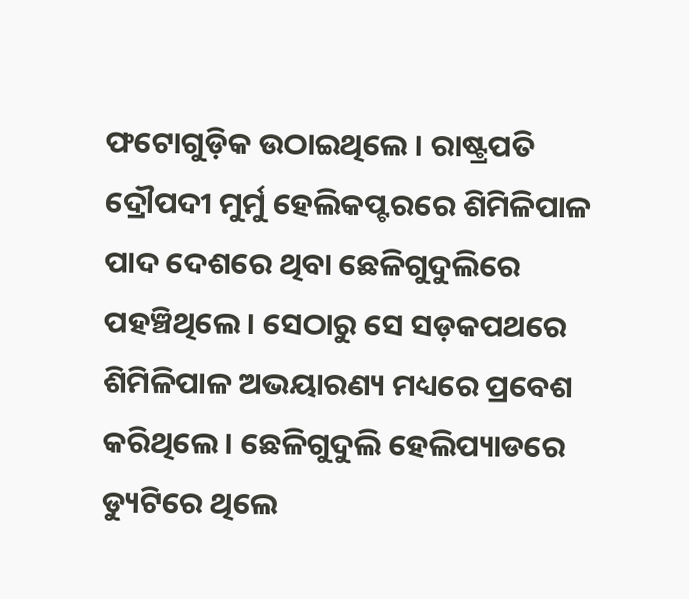ଫଟୋଗୁଡ଼ିକ ଉଠାଇଥିଲେ । ରାଷ୍ଟ୍ରପତି ଦ୍ରୌପଦୀ ମୁର୍ମୁ ହେଲିକପ୍ଟରରେ ଶିମିଳିପାଳ ପାଦ ଦେଶରେ ଥିବା ଛେଳିଗୁଦୁଲିରେ ପହଞ୍ଚିଥିଲେ। ସେଠାରୁ ସେ ସଡ଼କପଥରେ ଶିମିଳିପାଳ ଅଭୟାରଣ୍ୟ ମଧ୍ୟରେ ପ୍ରବେଶ କରିଥିଲେ । ଛେଳିଗୁଦୁଲି ହେଲିପ୍ୟାଡରେ ଡ୍ୟୁଟିରେ ଥିଲେ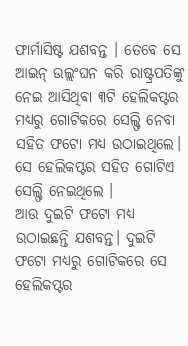ଫାର୍ମାସିଷ୍ଟ ଯଶବନ୍ତ । ତେବେ ସେ ଆଇନ୍ ଉଲ୍ଲଂଘନ କରି ରାଷ୍ଟ୍ରପତିଙ୍କୁ ନେଇ ଆସିଥିବା ୩ଟି ହେଲିକପ୍ଟର ମଧ୍ୟରୁ ଗୋଟିକରେ ସେଲ୍ଫି ନେବା ସହିତ ଫଟୋ ମଧ୍ୟ ଉଠାଇଥିଲେ। ସେ ହେଲିକପ୍ଟର ସହିତ ଗୋଟିଏ ସେଲ୍ଫି ନେଇଥିଲେ ।
ଆଉ ଦୁଇଟି ଫଟୋ ମଧ୍ୟ ଉଠାଇଛନ୍ତି ଯଶବନ୍ତ। ଦୁଇଟି ଫଟୋ ମଧ୍ୟରୁ ଗୋଟିକରେ ସେ ହେଲିକପ୍ଟର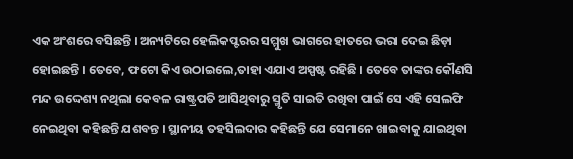ଏକ ଅଂଶରେ ବସିଛନ୍ତି । ଅନ୍ୟଟିରେ ହେଲିକପ୍ଟରର ସମ୍ମୁଖ ଭାଗରେ ହାତରେ ଭରା ଦେଇ ଛିଡ଼ା ହୋଇଛନ୍ତି । ତେବେ, ଫଟୋ କିଏ ଉଠାଇଲେ,ତାହା ଏଯାଏ ଅସ୍ପଷ୍ଟ ରହିଛି । ତେବେ ତାଙ୍କର କୌଣସି ମନ୍ଦ ଉଦ୍ଦେଶ୍ୟ ନଥିଲା କେବଳ ରାଷ୍ଟ୍ରପତି ଆସିଥିବାରୁ ସ୍ମୃତି ସାଇତି ରଖିବା ପାଇଁ ସେ ଏହି ସେଲଫି ନେଇଥିବା କହିଛନ୍ତି ଯଶବନ୍ତ । ସ୍ଥାନୀୟ ତହସିଲଦାର କହିଛନ୍ତି ଯେ ସେମାନେ ଖାଇବାକୁ ଯାଇଥିବା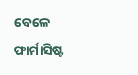ବେଳେ ଫାର୍ମାସିଷ୍ଟ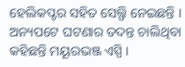ହେଲିକପ୍ଟର ସହିତ ସେଲ୍ଫି ନେଇଛନ୍ତି । ଅନ୍ୟପଟେ ଘଟଣାର ତଦନ୍ତ ଚାଲିଥିବା କହିଛନ୍ତି ମୟୂରଭଞ୍ଜ ଏସ୍ପି ।